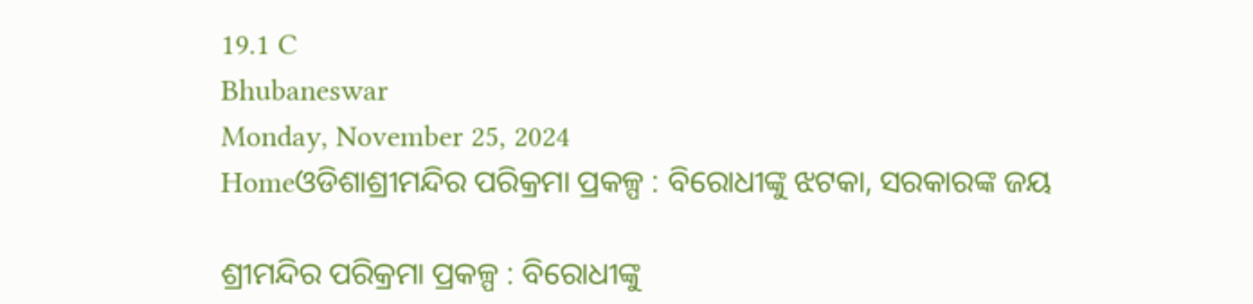19.1 C
Bhubaneswar
Monday, November 25, 2024
Homeଓଡିଶାଶ୍ରୀମନ୍ଦିର ପରିକ୍ରମା ପ୍ରକଳ୍ପ : ବିରୋଧୀଙ୍କୁ ଝଟକା, ସରକାରଙ୍କ ଜୟ

ଶ୍ରୀମନ୍ଦିର ପରିକ୍ରମା ପ୍ରକଳ୍ପ : ବିରୋଧୀଙ୍କୁ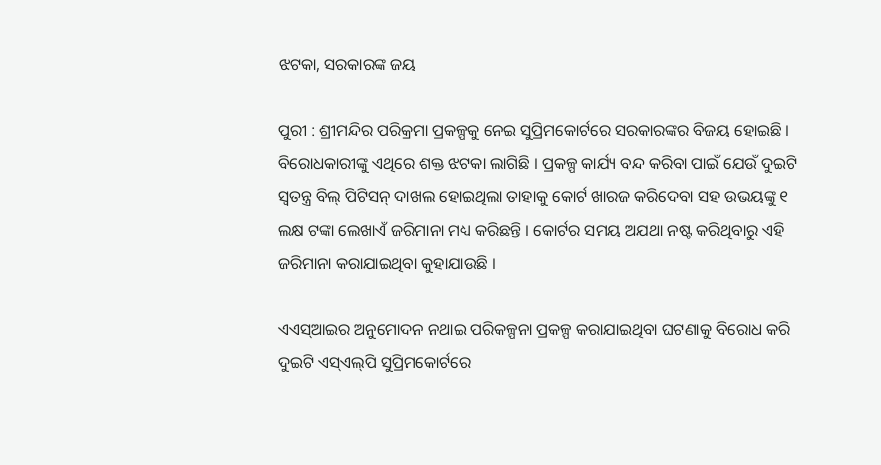ଝଟକା, ସରକାରଙ୍କ ଜୟ

ପୁରୀ : ଶ୍ରୀମନ୍ଦିର ପରିକ୍ରମା ପ୍ରକଳ୍ପକୁ ନେଇ ସୁପ୍ରିମକୋର୍ଟରେ ସରକାରଙ୍କର ବିଜୟ ହୋଇଛି । ବିରୋଧକାରୀଙ୍କୁ ଏଥିରେ ଶକ୍ତ ଝଟକା ଲାଗିଛି । ପ୍ରକଳ୍ପ କାର୍ଯ୍ୟ ବନ୍ଦ କରିବା ପାଇଁ ଯେଉଁ ଦୁଇଟି ସ୍ୱତନ୍ତ୍ର ବିଲ୍ ପିଟିସନ୍ ଦାଖଲ ହୋଇଥିଲା ତାହାକୁ କୋର୍ଟ ଖାରଜ କରିଦେବା ସହ ଉଭୟଙ୍କୁ ୧ ଲକ୍ଷ ଟଙ୍କା ଲେଖାଏଁ ଜରିମାନା ମଧ୍ୟ କରିଛନ୍ତି । କୋର୍ଟର ସମୟ ଅଯଥା ନଷ୍ଟ କରିଥିବାରୁ ଏହି ଜରିମାନା କରାଯାଇଥିବା କୁହାଯାଉଛି ।

ଏଏସ୍‌ଆଇର ଅନୁମୋଦନ ନଥାଇ ପରିକଳ୍ପନା ପ୍ରକଳ୍ପ କରାଯାଇଥିବା ଘଟଣାକୁ ବିରୋଧ କରି ଦୁଇଟି ଏସ୍‌ଏଲ୍‌ପି ସୁପ୍ରିମକୋର୍ଟରେ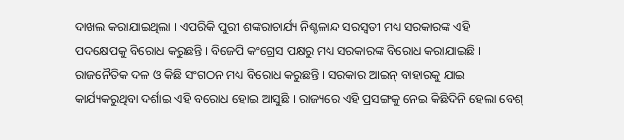ଦାଖଲ କରାଯାଇଥିଲା । ଏପରିକି ପୁରୀ ଶଙ୍କରାଚାର୍ଯ୍ୟ ନିଶ୍ଚଳାନ୍ଦ ସରସ୍ୱତୀ ମଧ୍ୟ ସରକାରଙ୍କ ଏହି ପଦକ୍ଷେପକୁ ବିରୋଧ କରୁଛନ୍ତି । ବିଜେପି କଂଗ୍ରେସ ପକ୍ଷରୁ ମଧ୍ୟ ସରକାରଙ୍କ ବିରୋଧ କରାଯାଇଛି । ରାଜନୈତିକ ଦଳ ଓ କିଛି ସଂଗଠନ ମଧ୍ୟ ବିରୋଧ କରୁଛନ୍ତି । ସରକାର ଆଇନ୍ ବାହାରକୁ ଯାଇ କାର୍ଯ୍ୟକରୁଥିବା ଦର୍ଶାଇ ଏହି ବରୋଧ ହୋଇ ଆସୁଛି । ରାଜ୍ୟରେ ଏହି ପ୍ରସଙ୍ଗକୁ ନେଇ କିଛିଦିନି ହେଲା ବେଶ୍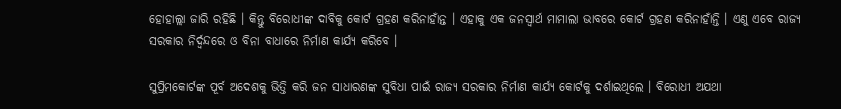ହୋହାଲ୍ଲା ଜାରି ରହିଛି । କିନ୍ତୁ ବିରୋଧୀଙ୍କ ଦାବିକୁ କୋର୍ଟ ଗ୍ରହଣ କରିନାହାଁନ୍ତ । ଏହାକୁ ଏକ ଜନସ୍ୱାର୍ଥ ମାମାଲା ଭାବରେ କୋର୍ଟ ଗ୍ରହଣ କରିନାହାଁନ୍ତି । ଏଣୁ ଏବେ ରାଜ୍ୟ ସରକାର ନିର୍ଦ୍ୱନ୍ଦରେ ଓ ବିନା ବାଧାରେ ନିର୍ମାଣ କାର୍ଯ୍ୟ କରିବେ ।

ସୁପ୍ରିମକୋର୍ଟଙ୍କ ପୂର୍ବ ଅଦେଶକୁ ଭିତ୍ତି କରି ଜନ ସାଧାରଣଙ୍କ ସୁବିଧା ପାଇଁ ରାଜ୍ୟ ସରକାର ନିର୍ମାଣ କାର୍ଯ୍ୟ କୋର୍ଟକୁ ଦର୍ଶାଇଥିଲେ । ବିରୋଧୀ ଅଯଥା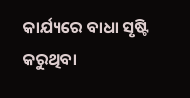କାର୍ଯ୍ୟରେ ବାଧା ସୃଷ୍ଟି କରୁଥିବା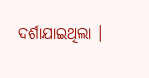ଦର୍ଶାଯାଇଥିଲା ।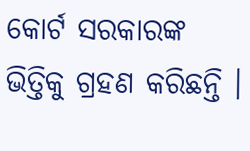କୋର୍ଟ ସରକାରଙ୍କ ଭିତ୍ତିକୁ ଗ୍ରହଣ କରିଛନ୍ତି ।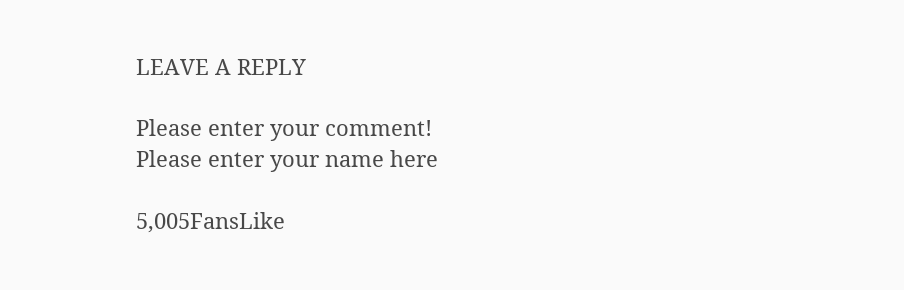LEAVE A REPLY

Please enter your comment!
Please enter your name here

5,005FansLike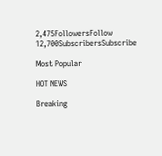2,475FollowersFollow
12,700SubscribersSubscribe

Most Popular

HOT NEWS

Breaking